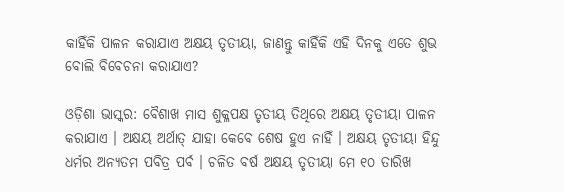କାହିଁକି ପାଳନ କରାଯାଏ ଅକ୍ଷୟ ତୃତୀୟା, ଜାଣନ୍ତୁ କାହିଁକି ଏହି ଦିନକୁ ଏତେ ଶୁଭ ବୋଲି ବିବେଚନା କରାଯାଏ?

ଓଡ଼ିଶା ଭାସ୍କର: ବୈଶାଖ ମାସ ଶୁକ୍ଳପକ୍ଷ ତୃତୀୟ ତିଥିରେ ଅକ୍ଷୟ ତୃତୀୟା ପାଳନ କରାଯାଏ । ଅକ୍ଷୟ ଅର୍ଥାତ୍ ଯାହା କେବେ ଶେଷ ହୁଏ ନାହିଁ । ଅକ୍ଷୟ ତୃତୀୟା ହିନ୍ଦୁ ଧର୍ମର ଅନ୍ୟତମ ପବିତ୍ର ପର୍ବ । ଚଳିତ ବର୍ଷ ଅକ୍ଷୟ ତୃତୀୟା ମେ ୧୦ ତାରିଖ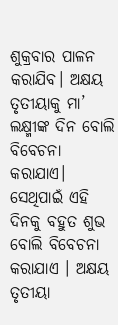ଶୁକ୍ରବାର ପାଳନ କରାଯିବ। ଅକ୍ଷୟ ତୃତୀୟାକୁ ମା’ ଲକ୍ଷ୍ମୀଙ୍କ ଦିନ ବୋଲି ବିବେଚନା କରାଯାଏ। ସେଥିପାଇଁ ଏହି ଦିନକୁ ବହୁତ ଶୁଭ ବୋଲି ବିବେଚନା କରାଯାଏ । ଅକ୍ଷୟ ତୃତୀୟା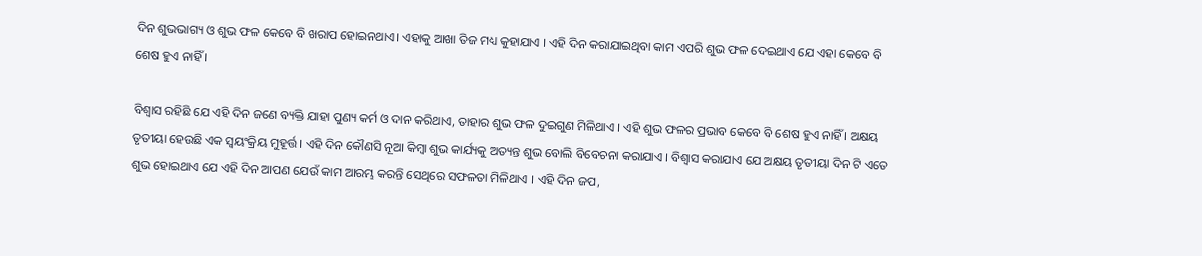ଦିନ ଶୁଭଭାଗ୍ୟ ଓ ଶୁଭ ଫଳ କେବେ ବି ଖରାପ ହୋଇନଥାଏ। ଏହାକୁ ଆଖା ତିଜ ମଧ୍ୟ କୁହାଯାଏ । ଏହି ଦିନ କରାଯାଇଥିବା କାମ ଏପରି ଶୁଭ ଫଳ ଦେଇଥାଏ ଯେ ଏହା କେବେ ବି ଶେଷ ହୁଏ ନାହିଁ ।

ବିଶ୍ୱାସ ରହିଛି ଯେ ଏହି ଦିନ ଜଣେ ବ୍ୟକ୍ତି ଯାହା ପୁଣ୍ୟ କର୍ମ ଓ ଦାନ କରିଥାଏ, ତାହାର ଶୁଭ ଫଳ ଦୁଇଗୁଣ ମିଳିଥାଏ । ଏହି ଶୁଭ ଫଳର ପ୍ରଭାବ କେବେ ବି ଶେଷ ହୁଏ ନାହିଁ । ଅକ୍ଷୟ ତୃତୀୟା ହେଉଛି ଏକ ସ୍ୱୟଂକ୍ରିୟ ମୁହୂର୍ତ୍ତ । ଏହି ଦିନ କୌଣସି ନୂଆ କିମ୍ବା ଶୁଭ କାର୍ଯ୍ୟକୁ ଅତ୍ୟନ୍ତ ଶୁଭ ବୋଲି ବିବେଚନା କରାଯାଏ । ବିଶ୍ୱାସ କରାଯାଏ ଯେ ଅକ୍ଷୟ ତୃତୀୟା ଦିନ ଟି ଏତେ ଶୁଭ ହୋଇଥାଏ ଯେ ଏହି ଦିନ ଆପଣ ଯେଉଁ କାମ ଆରମ୍ଭ କରନ୍ତି ସେଥିରେ ସଫଳତା ମିଳିଥାଏ । ଏହି ଦିନ ଜପ,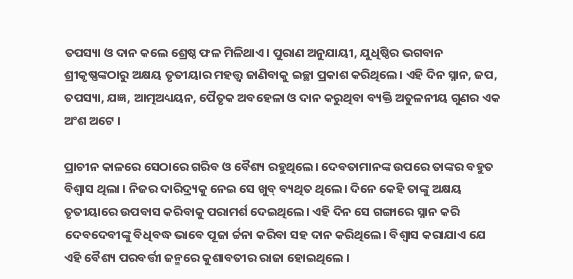ତପସ୍ୟା ଓ ଦାନ କଲେ ଶ୍ରେଷ୍ଠ ଫଳ ମିଳିଥାଏ। ପୁରାଣ ଅନୁଯାୟୀ, ଯୁଧିଷ୍ଠିର ଭଗବାନ ଶ୍ରୀକୃଷ୍ଣଙ୍କଠାରୁ ଅକ୍ଷୟ ତୃତୀୟାର ମହତ୍ତ୍ୱ ଜାଣିବାକୁ ଇଚ୍ଛା ପ୍ରକାଶ କରିଥିଲେ। ଏହି ଦିନ ସ୍ନାନ, ଜପ, ତପସ୍ୟା, ଯଜ୍ଞ, ଆତ୍ମଅଧ୍ୟୟନ, ପୈତୃକ ଅବହେଳା ଓ ଦାନ କରୁଥିବା ବ୍ୟକ୍ତି ଅତୁଳନୀୟ ଗୁଣର ଏକ ଅଂଶ ଅଟେ ।

ପ୍ରାଚୀନ କାଳରେ ସେଠାରେ ଗରିବ ଓ ବୈଶ୍ୟ ରହୁଥିଲେ। ଦେବତାମାନଙ୍କ ଉପରେ ତାଙ୍କର ବହୁତ ବିଶ୍ୱାସ ଥିଲା । ନିଜର ଦାରିଦ୍ର୍ୟକୁ ନେଇ ସେ ଖୁବ୍ ବ୍ୟଥିତ ଥିଲେ। ଦିନେ କେହି ତାଙ୍କୁ ଅକ୍ଷୟ ତୃତୀୟାରେ ଉପବାସ କରିବାକୁ ପରାମର୍ଶ ଦେଇଥିଲେ। ଏହି ଦିନ ସେ ଗଙ୍ଗାରେ ସ୍ନାନ କରି ଦେବଦେବୀଙ୍କୁ ବିଧିବଦ୍ଧ ଭାବେ ପୂଜା ର୍ଚ୍ଚନା କରିବା ସହ ଦାନ କରିଥିଲେ। ବିଶ୍ୱାସ କରାଯାଏ ଯେ ଏହି ବୈଶ୍ୟ ପରବର୍ତ୍ତୀ ଜନ୍ମରେ କୁଶାବତୀର ରାଜା ହୋଇଥିଲେ ।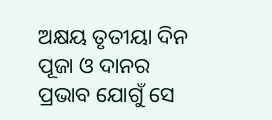ଅକ୍ଷୟ ତୃତୀୟା ଦିନ ପୂଜା ଓ ଦାନର ପ୍ରଭାବ ଯୋଗୁଁ ସେ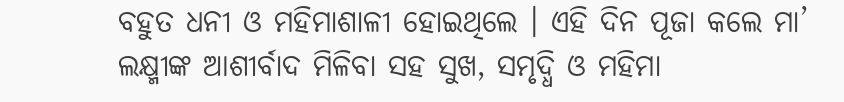ବହୁତ ଧନୀ ଓ ମହିମାଶାଳୀ ହୋଇଥିଲେ । ଏହି ଦିନ ପୂଜା କଲେ ମା’ ଲକ୍ଷ୍ମୀଙ୍କ ଆଶୀର୍ବାଦ ମିଳିବା ସହ ସୁଖ, ସମୃଦ୍ଧି ଓ ମହିମା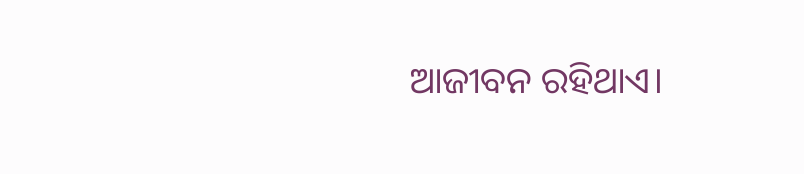ଆଜୀବନ ରହିଥାଏ।